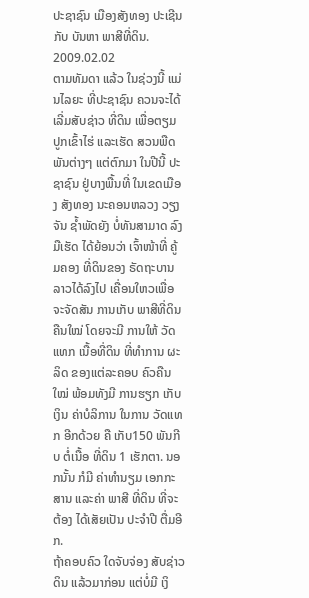ປະຊາຊົນ ເມືອງສັງທອງ ປະເຊີນກັບ ບັນຫາ ພາສີທີ່ດິນ.
2009.02.02
ຕາມທັມດາ ແລ້ວ ໃນຊ່ວງນີ້ ແມ່ນໄລຍະ ທີ່ປະຊາຊົນ ຄວນຈະໄດ້ ເລີ່ມສັບຊ່າວ ທີ່ດິນ ເພື່ອຕຽມ ປູກເຂົ້າໄຮ່ ແລະເຮັດ ສວນພືດ ພັນຕ່າງໆ ແຕ່ຕົກມາ ໃນປີນີ້ ປະຊາຊົນ ຢູ່ບາງພື້ນທີ່ ໃນເຂດເມືອງ ສັງທອງ ນະຄອນຫລວງ ວຽງຈັນ ຊ້ຳພັດຍັງ ບໍ່ທັນສາມາດ ລົງມືເຮັດ ໄດ້ຍ້ອນວ່າ ເຈົ້າໜ້າທີ່ ຄູ້ມຄອງ ທີ່ດິນຂອງ ຣັດຖະບານ ລາວໄດ້ລົງໄປ ເຄື່ອນໃຫວເພື່ອ ຈະຈັດສັນ ການເກັບ ພາສີທີ່ດິນ ຄືນໃໝ່ ໂດຍຈະມີ ການໃຫ້ ວັດແທກ ເນື້ອທີ່ດິນ ທີ່ທຳການ ຜະລິດ ຂອງແຕ່ລະຄອບ ຄົວຄືນໃໝ່ ພ້ອມທັງມີ ການຮຽກ ເກັບເງິນ ຄ່າບໍລິການ ໃນການ ວັດແທກ ອີກດ້ວຍ ຄື ເກັບ150 ພັນກີບ ຕໍ່ເນື້ອ ທີ່ດິນ 1 ເຮັກຕາ. ນອກນັ້ນ ກໍມີ ຄ່າທຳນຽມ ເອກກະສານ ແລະຄ່າ ພາສີ ທີ່ດິນ ທີ່ຈະຕ້ອງ ໄດ້ເສັຍເປັນ ປະຈຳປີ ຕື່ມອີກ.
ຖ້າຄອບຄົວ ໃດຈັບຈ່ອງ ສັບຊ່າວດິນ ແລ້ວມາກ່ອນ ແຕ່ບໍ່ມີ ເງິ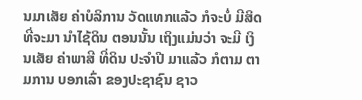ນມາເສັຍ ຄ່າບໍລິການ ວັດແທກແລ້ວ ກໍຈະບໍ່ ມີສິດ ທີ່ຈະມາ ນຳໄຊ້ດິນ ຕອນນັ້ນ ເຖິງແມ່ນວ່າ ຈະມີ ເງິນເສັຍ ຄ່າພາສີ ທີ່ດິນ ປະຈຳປີ ມາແລ້ວ ກໍຕາມ ຕາມການ ບອກເລົ່າ ຂອງປະຊາຊົນ ຊາວ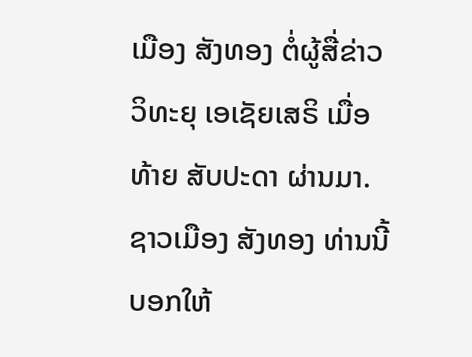ເມືອງ ສັງທອງ ຕໍ່ຜູ້ສື່ຂ່າວ ວິທະຍຸ ເອເຊັຍເສຣິ ເມື່ອທ້າຍ ສັບປະດາ ຜ່ານມາ.
ຊາວເມືອງ ສັງທອງ ທ່ານນີ້ ບອກໃຫ້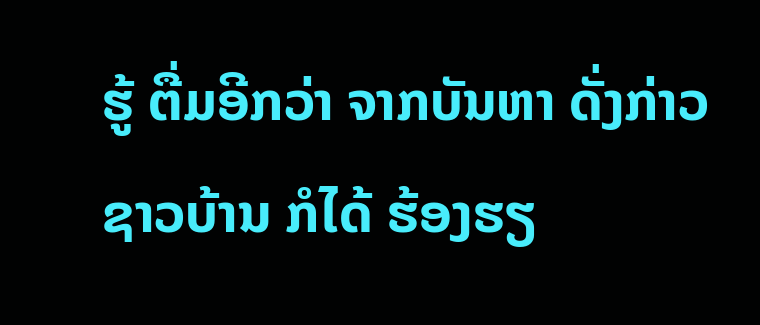ຮູ້ ຕື່ມອີກວ່າ ຈາກບັນຫາ ດັ່ງກ່າວ ຊາວບ້ານ ກໍໄດ້ ຮ້ອງຮຽ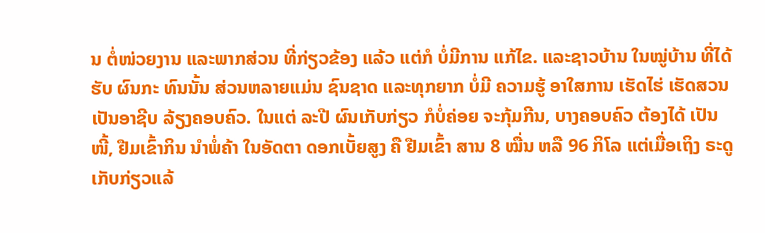ນ ຕໍ່ໜ່ວຍງານ ແລະພາກສ່ວນ ທີ່ກ່ຽວຂ້ອງ ແລ້ວ ແຕ່ກໍ ບໍ່ມີການ ແກ້ໄຂ. ແລະຊາວບ້ານ ໃນໝູ່ບ້ານ ທີ່ໄດ້ຮັບ ຜົນກະ ທົນນັ້ນ ສ່ວນຫລາຍແມ່ນ ຊົນຊາດ ແລະທຸກຍາກ ບໍ່ມີ ຄວາມຮູ້ ອາໃສການ ເຮັດໄຮ່ ເຮັດສວນ ເປັນອາຊີບ ລ້ຽງຄອບຄົວ. ໃນແຕ່ ລະປີ ຜົນເກັບກ່ຽວ ກໍບໍ່ຄ່ອຍ ຈະກຸ້ມກີນ, ບາງຄອບຄົວ ຕ້ອງໄດ້ ເປັນໜີ້, ຢືມເຂົ້າກິນ ນຳພໍ່ຄ້າ ໃນອັດຕາ ດອກເບັ້ຍສູງ ຄື ຢືມເຂົ້າ ສານ 8 ໝື່ນ ຫລື 96 ກິໂລ ແຕ່ເມື່ອເຖິງ ຣະດູ ເກັບກ່ຽວແລ້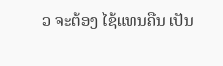ວ ຈະຕ້ອງ ໄຊ້ແທນຄືນ ເປັນ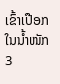ເຂົ້າເປືອກ ໃນນ້ຳໜັກ 3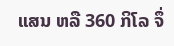ແສນ ຫລື 360 ກິໂລ ຈຶ່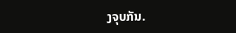ງຈຸບກັນ.